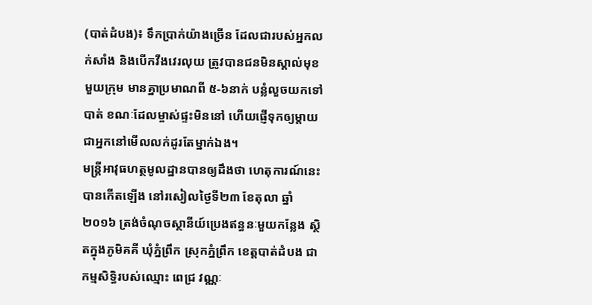(បាត់ដំបង)៖ ទឹកប្រាក់យ៉ាងច្រើន ដែលជារបស់អ្នកលក់សាំង និងបើកវីងវេរលុយ ត្រូវបានជនមិនស្គាល់មុខមួយក្រុម មានគ្នាប្រមាណពី ៥-៦នាក់ បន្លំលួចយកទៅបាត់ ខណៈដែលម្ចាស់ផ្ទះមិននៅ ហើយផ្ញើទុកឲ្យម្តាយជាអ្នកនៅមើលលក់ដូរតែម្នាក់ឯង។
មន្ដ្រីអាវុធហត្ថមូលដ្ឋានបានឲ្យដឹងថា ហេតុការណ៍នេះបានកើតឡើង នៅរសៀលថ្ងៃទី២៣ ខែតុលា ឆ្នាំ២០១៦ ត្រង់ចំណុចស្ថានីយ៍ប្រេងឥន្ធនៈមួយកន្លែង ស្ថិតក្នុងភូមិគគី ឃុំភ្នំព្រឹក ស្រុកភ្នំព្រឹក ខេត្តបាត់ដំបង ជាកម្មសិទ្ធិរបស់ឈ្មោះ ពេជ្រ វណ្ណៈ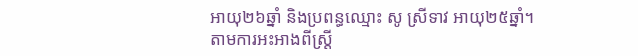អាយុ២៦ឆ្នាំ និងប្រពន្ធឈ្មោះ សូ ស្រីទាវ អាយុ២៥ឆ្នាំ។
តាមការអះអាងពីស្ត្រី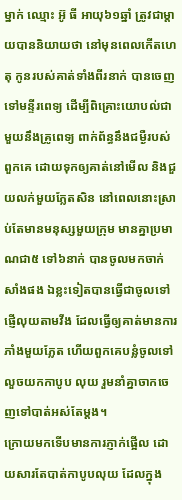ម្នាក់ ឈ្មោះ អ៊ូ ធី អាយុ៦១ឆ្នាំ ត្រូវជាម្តាយបាននិយាយថា នៅមុនពេលកើតហេតុ កូនរបស់គាត់ទាំងពីរនាក់ បានចេញទៅមន្ទីរពេទ្យ ដើម្បីពិគ្រោះយោបល់ជាមួយនឹងគ្រូពេទ្យ ពាក់ព័ន្ធនឹងជម្ងឺរបស់ពួកគេ ដោយទុកឲ្យគាត់នៅមើល និងជួយលក់មួយភ្លែតសិន នៅពេលនោះស្រាប់តែមានមនុស្សមួយក្រុម មានគ្នាប្រមាណជា៥ ទៅ៦នាក់ បានចូលមកចាក់សាំងផង ឯខ្លះទៀតបានធ្វើជាចូលទៅផ្ញើលុយតាមវីង ដែលធ្វើឲ្យគាត់មានការភាំងមួយភ្លែត ហើយពួកគេបន្លំចូលទៅលួចយកកាបូប លុយ រួមនាំគ្នាចាកចេញទៅបាត់អស់តែម្តង។
ក្រោយមកទើបមានការភ្ញាក់ផ្អើល ដោយសារតែបាត់កាបូបលុយ ដែលក្នុង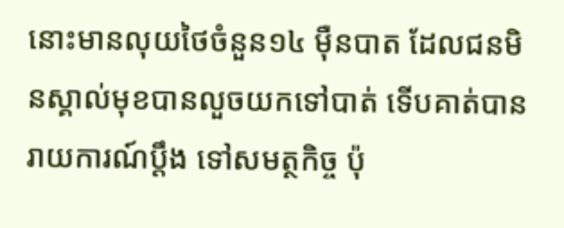នោះមានលុយថៃចំនួន១៤ ម៉ឺនបាត ដែលជនមិនស្គាល់មុខបានលួចយកទៅបាត់ ទើបគាត់បានរាយការណ៍ប្តឹង ទៅសមត្ថកិច្ច ប៉ុ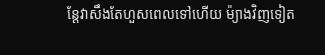ន្តែវាសឹងតែហួសពេលទៅហើយ ម៉្យាងវិញទៀត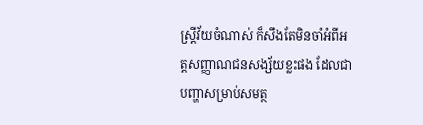ស្ត្រីវ័យចំណាស់ ក៏សឹងតែមិនចាំអំពីអត្តសញ្ញាណជនសង្ស័យខ្លះផង ដែលជាបញ្ហាសម្រាប់សមត្ថ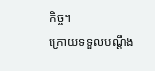កិច្ច។
ក្រោយទទួលបណ្ដឹង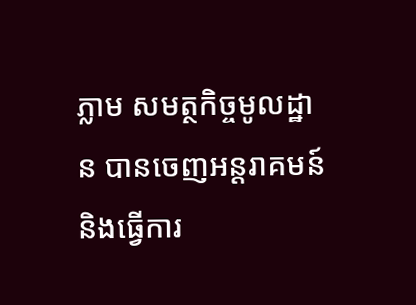ភ្លាម សមត្ថកិច្ចមូលដ្ឋាន បានចេញអន្ដរាគមន៍ និងធ្វើការ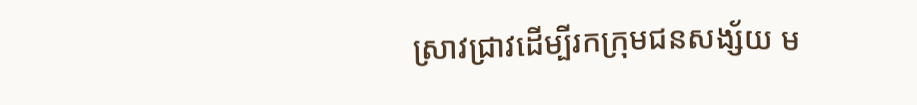ស្រាវជ្រាវដើម្បីរកក្រុមជនសង្ស័យ ម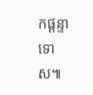កផ្តន្ទាទោស៕